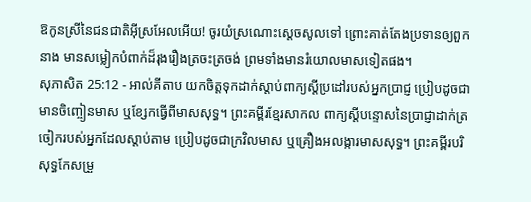ឱកូនស្រីនៃជនជាតិអ៊ីស្រអែលអើយ! ចូរយំស្រណោះស្តេចសូលទៅ ព្រោះគាត់តែងប្រទានឲ្យពួកនាង មានសម្លៀកបំពាក់ដ៏រុងរឿងត្រចះត្រចង់ ព្រមទាំងមានរំយោលមាសទៀតផង។
សុភាសិត 25:12 - អាល់គីតាប យកចិត្តទុកដាក់ស្ដាប់ពាក្យស្ដីប្រដៅរបស់អ្នកប្រាជ្ញ ប្រៀបដូចជាមានចិញ្ចៀនមាស ឬខ្សែកធ្វើពីមាសសុទ្ធ។ ព្រះគម្ពីរខ្មែរសាកល ពាក្យស្ដីបន្ទោសនៃប្រាជ្ញាដាក់ត្រចៀករបស់អ្នកដែលស្ដាប់តាម ប្រៀបដូចជាក្រវិលមាស ឬគ្រឿងអលង្ការមាសសុទ្ធ។ ព្រះគម្ពីរបរិសុទ្ធកែសម្រួ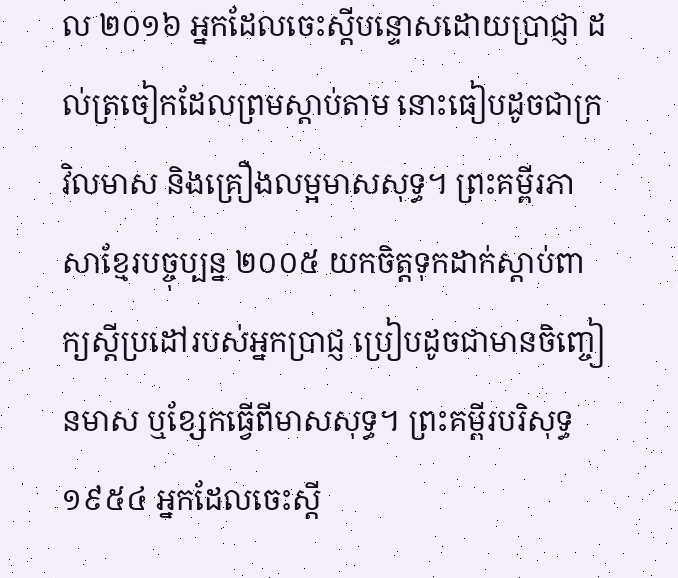ល ២០១៦ អ្នកដែលចេះស្តីបន្ទោសដោយប្រាជ្ញា ដល់ត្រចៀកដែលព្រមស្តាប់តាម នោះធៀបដូចជាក្រវិលមាស និងគ្រឿងលម្អមាសសុទ្ធ។ ព្រះគម្ពីរភាសាខ្មែរបច្ចុប្បន្ន ២០០៥ យកចិត្តទុកដាក់ស្ដាប់ពាក្យស្ដីប្រដៅរបស់អ្នកប្រាជ្ញ ប្រៀបដូចជាមានចិញ្ចៀនមាស ឬខ្សែកធ្វើពីមាសសុទ្ធ។ ព្រះគម្ពីរបរិសុទ្ធ ១៩៥៤ អ្នកដែលចេះស្តី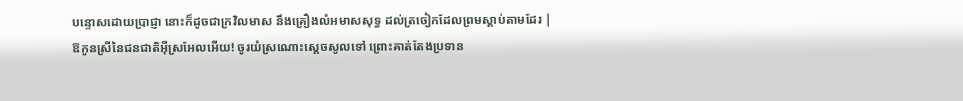បន្ទោសដោយប្រាជ្ញា នោះក៏ដូចជាក្រវិលមាស នឹងគ្រឿងលំអមាសសុទ្ធ ដល់ត្រចៀកដែលព្រមស្តាប់តាមដែរ |
ឱកូនស្រីនៃជនជាតិអ៊ីស្រអែលអើយ! ចូរយំស្រណោះស្តេចសូលទៅ ព្រោះគាត់តែងប្រទាន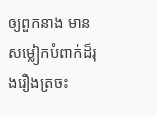ឲ្យពួកនាង មានសម្លៀកបំពាក់ដ៏រុងរឿងត្រចះ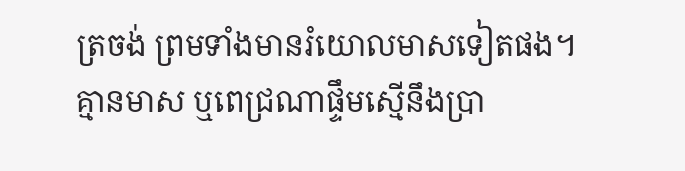ត្រចង់ ព្រមទាំងមានរំយោលមាសទៀតផង។
គ្មានមាស ឬពេជ្រណាផ្ទឹមស្មើនឹងប្រា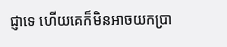ជ្ញាទេ ហើយគេក៏មិនអាចយកប្រា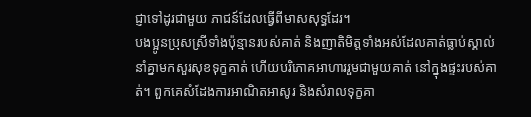ជ្ញាទៅដូរជាមួយ ភាជន៍ដែលធ្វើពីមាសសុទ្ធដែរ។
បងប្អូនប្រុសស្រីទាំងប៉ុន្មានរបស់គាត់ និងញាតិមិត្តទាំងអស់ដែលគាត់ធ្លាប់ស្គាល់ នាំគ្នាមកសួរសុខទុក្ខគាត់ ហើយបរិភោគអាហាររួមជាមួយគាត់ នៅក្នុងផ្ទះរបស់គាត់។ ពួកគេសំដែងការអាណិតអាសូរ និងសំរាលទុក្ខគា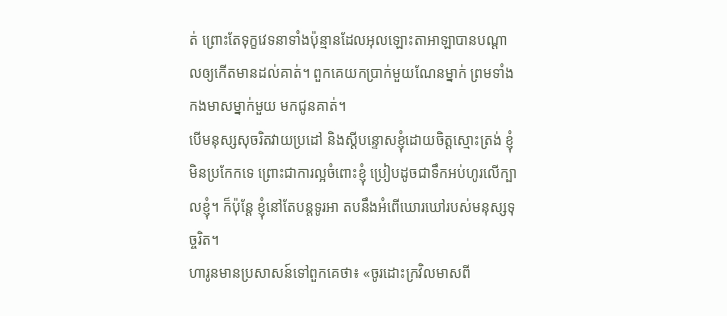ត់ ព្រោះតែទុក្ខវេទនាទាំងប៉ុន្មានដែលអុលឡោះតាអាឡាបានបណ្ដាលឲ្យកើតមានដល់គាត់។ ពួកគេយកប្រាក់មួយណែនម្នាក់ ព្រមទាំងកងមាសម្នាក់មួយ មកជូនគាត់។
បើមនុស្សសុចរិតវាយប្រដៅ និងស្តីបន្ទោសខ្ញុំដោយចិត្តស្មោះត្រង់ ខ្ញុំមិនប្រកែកទេ ព្រោះជាការល្អចំពោះខ្ញុំ ប្រៀបដូចជាទឹកអប់ហូរលើក្បាលខ្ញុំ។ ក៏ប៉ុន្តែ ខ្ញុំនៅតែបន្តទូរអា តបនឹងអំពើឃោរឃៅរបស់មនុស្សទុច្ចរិត។
ហារូនមានប្រសាសន៍ទៅពួកគេថា៖ «ចូរដោះក្រវិលមាសពី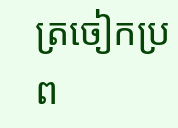ត្រចៀកប្រព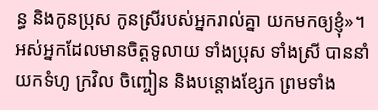ន្ធ និងកូនប្រុស កូនស្រីរបស់អ្នករាល់គ្នា យកមកឲ្យខ្ញុំ»។
អស់អ្នកដែលមានចិត្តទូលាយ ទាំងប្រុស ទាំងស្រី បាននាំយកទំហូ ក្រវិល ចិញ្ចៀន និងបន្តោងខ្សែក ព្រមទាំង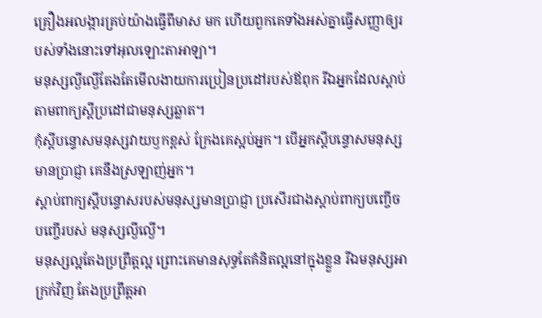គ្រឿងអលង្ការគ្រប់យ៉ាងធ្វើពីមាស មក ហើយពួកគេទាំងអស់គ្នាធ្វើសញ្ញាឲ្យរបស់ទាំងនោះទៅអុលឡោះតាអាឡា។
មនុស្សល្ងីល្ងើតែងតែមើលងាយការប្រៀនប្រដៅរបស់ឪពុក រីឯអ្នកដែលស្ដាប់តាមពាក្យស្ដីប្រដៅជាមនុស្សឆ្លាត។
កុំស្ដីបន្ទោសមនុស្សវាយឫកខ្ពស់ ក្រែងគេស្អប់អ្នក។ បើអ្នកស្ដីបន្ទោសមនុស្សមានប្រាជ្ញា គេនឹងស្រឡាញ់អ្នក។
ស្ដាប់ពាក្យស្ដីបន្ទោសរបស់មនុស្សមានប្រាជ្ញា ប្រសើរជាងស្ដាប់ពាក្យបញ្ចើចបញ្ចើរបស់ មនុស្សល្ងីល្ងើ។
មនុស្សល្អតែងប្រព្រឹត្ដល្អ ព្រោះគេមានសុទ្ធតែគំនិតល្អនៅក្នុងខ្លួន រីឯមនុស្សអាក្រក់វិញ តែងប្រព្រឹត្ដអា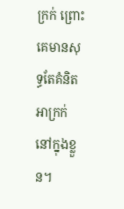ក្រក់ ព្រោះគេមានសុទ្ធតែគំនិតអាក្រក់នៅក្នុងខ្លួន។